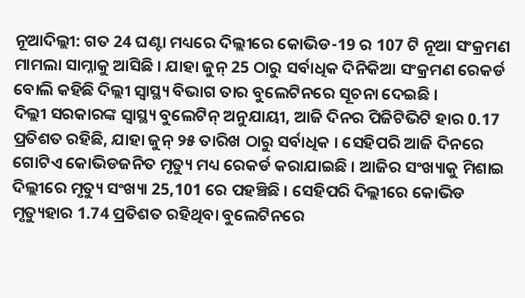ନୂଆଦିଲ୍ଲୀ: ଗତ 24 ଘଣ୍ଟା ମଧ୍ୟରେ ଦିଲ୍ଲୀରେ କୋଭିଡ-19 ର 107 ଟି ନୂଆ ସଂକ୍ରମଣ ମାମଲା ସାମ୍ନାକୁ ଆସିଛି । ଯାହା ଜୁନ୍ 25 ଠାରୁ ସର୍ବାଧିକ ଦିନିକିଆ ସଂକ୍ରମଣ ରେକର୍ଡ ବୋଲି କହିଛି ଦିଲ୍ଲୀ ସ୍ବାସ୍ଥ୍ୟ ବିଭାଗ ତାର ବୁଲେଟିନରେ ସୂଚନା ଦେଇଛି ।
ଦିଲ୍ଲୀ ସରକାରଙ୍କ ସ୍ବାସ୍ଥ୍ୟ ବୁଲେଟିନ୍ ଅନୁଯାୟୀ, ଆଜି ଦିନର ପିଜିଟିଭିଟି ହାର 0.17 ପ୍ରତିଶତ ରହିଛି, ଯାହା ଜୁନ୍ ୨୫ ତାରିଖ ଠାରୁ ସର୍ବାଧିକ । ସେହିପରି ଆଜି ଦିନରେ ଗୋଟିଏ କୋଭିଡଜନିତ ମୃତ୍ୟୁ ମଧ୍ୟ ରେକର୍ଡ କରାଯାଇଛି । ଆଜିର ସଂଖ୍ୟାକୁ ମିଶାଇ ଦିଲ୍ଲୀରେ ମୃତ୍ୟୁ ସଂଖ୍ୟା 25,101 ରେ ପହଞ୍ଚିଛି । ସେହିପରି ଦିଲ୍ଲୀରେ କୋଭିଡ ମୃତ୍ୟୁହାର 1.74 ପ୍ରତିଶତ ରହିଥିବା ବୁଲେଟିନରେ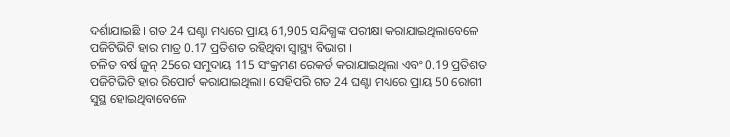ଦର୍ଶାଯାଇଛି । ଗତ 24 ଘଣ୍ଟା ମଧ୍ୟରେ ପ୍ରାୟ 61,905 ସନ୍ଦିଗ୍ଧଙ୍କ ପରୀକ୍ଷା କରାଯାଇଥିଲାବେଳେ ପଜିଟିଭିଟି ହାର ମାତ୍ର 0.17 ପ୍ରତିଶତ ରହିଥିବା ସ୍ବାସ୍ଥ୍ୟ ବିଭାଗ ।
ଚଳିତ ବର୍ଷ ଜୁନ୍ 25ରେ ସମୁଦାୟ 115 ସଂକ୍ରମଣ ରେକର୍ଡ କରାଯାଇଥିଲା ଏବଂ 0.19 ପ୍ରତିଶତ ପଜିଟିଭିଟି ହାର ରିପୋର୍ଟ କରାଯାଇଥିଲା। ସେହିପରି ଗତ 24 ଘଣ୍ଟା ମଧ୍ୟରେ ପ୍ରାୟ 50 ରୋଗୀ ସୁସ୍ଥ ହୋଇଥିବାବେଳେ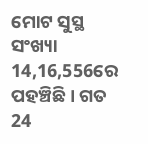ମୋଟ ସୁସ୍ଥ ସଂଖ୍ୟା 14,16,556ରେ ପହଞ୍ଚିଛି । ଗତ 24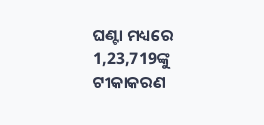ଘଣ୍ଟା ମଧ୍ୟରେ 1,23,719ଙ୍କୁ ଟୀକାକରଣ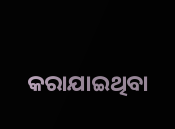କରାଯାଇଥିବା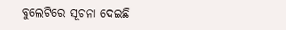ବୁଲେଟିରେ ସୂଚନା ଦେଇଛି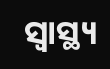ସ୍ବାସ୍ଥ୍ୟ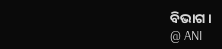ବିଭାଗ ।
@ ANI